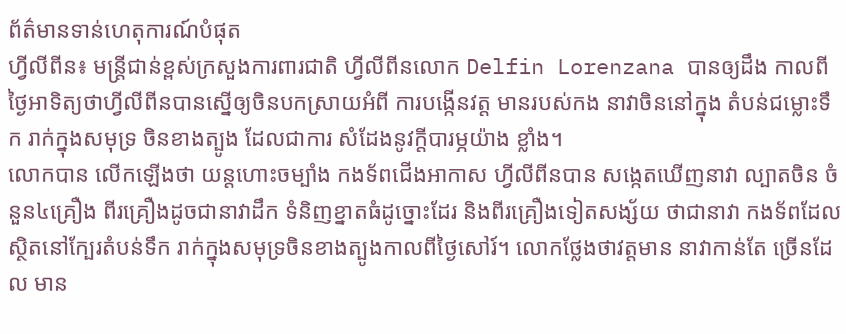ព័ត៌មានទាន់ហេតុការណ៍បំផុត
ហ្វីលីពីន៖ មន្ត្រីជាន់ខ្ពស់ក្រសួងការពារជាតិ ហ្វីលីពីនលោក Delfin Lorenzana បានឲ្យដឹង កាលពីថ្ងៃអាទិត្យថាហ្វីលីពីនបានស្នើឲ្យចិនបកស្រាយអំពី ការបង្កើនវត្ត មានរបស់កង នាវាចិននៅក្នុង តំបន់ជម្លោះទឹក រាក់ក្នុងសមុទ្រ ចិនខាងត្បូង ដែលជាការ សំដែងនូវក្តីបារម្ភយ៉ាង ខ្លាំង។
លោកបាន លើកឡើងថា យន្តហោះចម្បាំង កងទ័ពជើងអាកាស ហ្វីលីពីនបាន សង្កេតឃើញនាវា ល្បាតចិន ចំនួន៤គ្រឿង ពីរគ្រឿងដូចជានាវាដឹក ទំនិញខ្នាតធំដូច្នោះដែរ និងពីរគ្រឿងទៀតសង្ស័យ ថាជានាវា កងទ័ពដែល ស្ថិតនៅក្បែរតំបន់ទឹក រាក់ក្នុងសមុទ្រចិនខាងត្បូងកាលពីថ្ងៃសៅរ៍។ លោកថ្លែងថាវត្តមាន នាវាកាន់តែ ច្រើនដែល មាន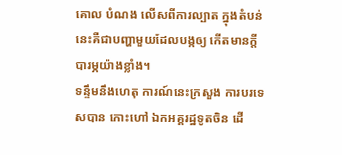គោល បំណង លើសពីការល្បាត ក្នុងតំបន់ នេះគឺជាបញ្ហាមួយដែលបង្កឲ្យ កើតមានក្តី បារម្ភយ៉ាងខ្លាំង។
ទន្ទឹមនឹងហេតុ ការណ៍នេះក្រសួង ការបរទេសបាន កោះហៅ ឯកអគ្គរដ្ឋទូតចិន ដើ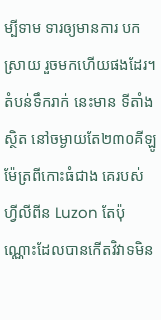ម្បីទាម ទារឲ្យមានការ បកស្រាយ រួចមកហើយផងដែរ។
តំបន់ទឹករាក់ នេះមាន ទីតាំងស្ថិត នៅចម្ងាយតែ២៣០គីឡូ ម៉ែត្រពីកោះធំជាង គេរបស់ ហ្វីលីពីន Luzon តែប៉ុណ្ណោះដែលបានកើតវិវាទមិន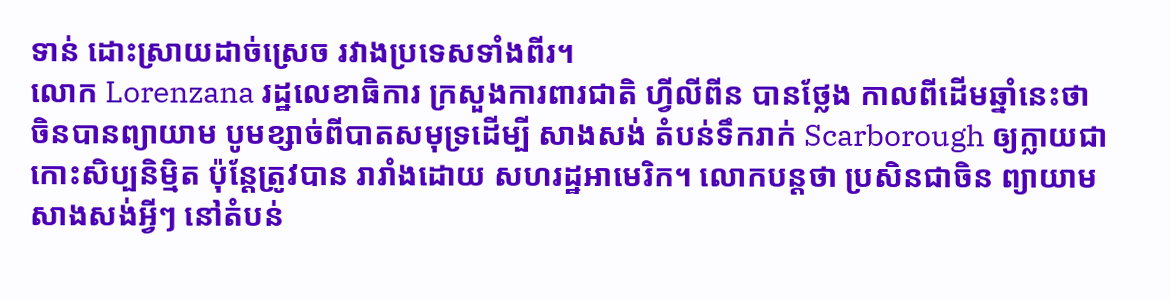ទាន់ ដោះស្រាយដាច់ស្រេច រវាងប្រទេសទាំងពីរ។
លោក Lorenzana រដ្ឋលេខាធិការ ក្រសួងការពារជាតិ ហ្វីលីពីន បានថ្លែង កាលពីដើមឆ្នាំនេះថា ចិនបានព្យាយាម បូមខ្សាច់ពីបាតសមុទ្រដើម្បី សាងសង់ តំបន់ទឹករាក់ Scarborough ឲ្យក្លាយជា កោះសិប្បនិម្មិត ប៉ុន្តែត្រូវបាន រារាំងដោយ សហរដ្ឋអាមេរិក។ លោកបន្តថា ប្រសិនជាចិន ព្យាយាមសាងសង់អ្វីៗ នៅតំបន់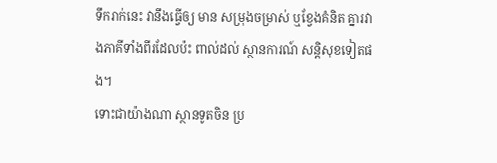ទឹករាក់នេះ វានឹងធ្វើឲ្យ មាន សម្រុងចម្រាស់ ឬខ្វែងគំនិត គ្នារវាងភាគីទាំងពីរដែលប៉ះ ពាល់ដល់ ស្ថានការណ៍ សន្តិសុខទៀតផង។
ទោះជាយ៉ាងណា ស្ថានទូតចិន ប្រ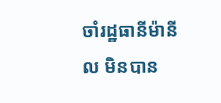ចាំរដ្ឋធានីម៉ានីល មិនបាន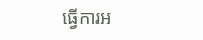ធ្វើការអ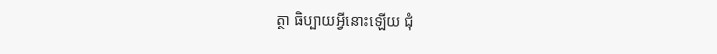ត្ថា ធិប្បាយអ្វីនោះឡើយ ជុំ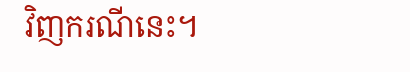វិញករណីនេះ។